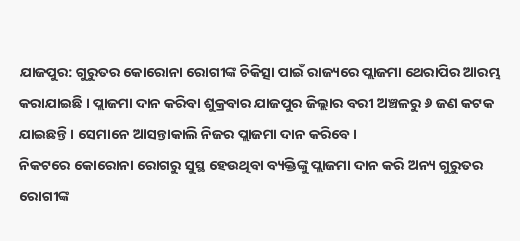ଯାଜପୁର: ଗୁରୁତର କୋରୋନା ରୋଗୀଙ୍କ ଚିକିତ୍ସା ପାଇଁ ରାଜ୍ୟରେ ପ୍ଲାଜମା ଥେରାପିର ଆରମ୍ଭ କରାଯାଇଛି । ପ୍ଲାଜମା ଦାନ କରିବା ଶୁକ୍ରବାର ଯାଜପୁର ଜିଲ୍ଲାର ବରୀ ଅଞ୍ଚଳରୁ ୬ ଜଣ କଟକ ଯାଇଛନ୍ତି । ସେମାନେ ଆସନ୍ତାକାଲି ନିଜର ପ୍ଲାଜମା ଦାନ କରିବେ ।
ନିକଟରେ କୋରୋନା ରୋଗରୁ ସୁସ୍ଥ ହେଉଥିବା ବ୍ୟକ୍ତିଙ୍କୁ ପ୍ଲାଜମା ଦାନ କରି ଅନ୍ୟ ଗୁରୁତର ରୋଗୀଙ୍କ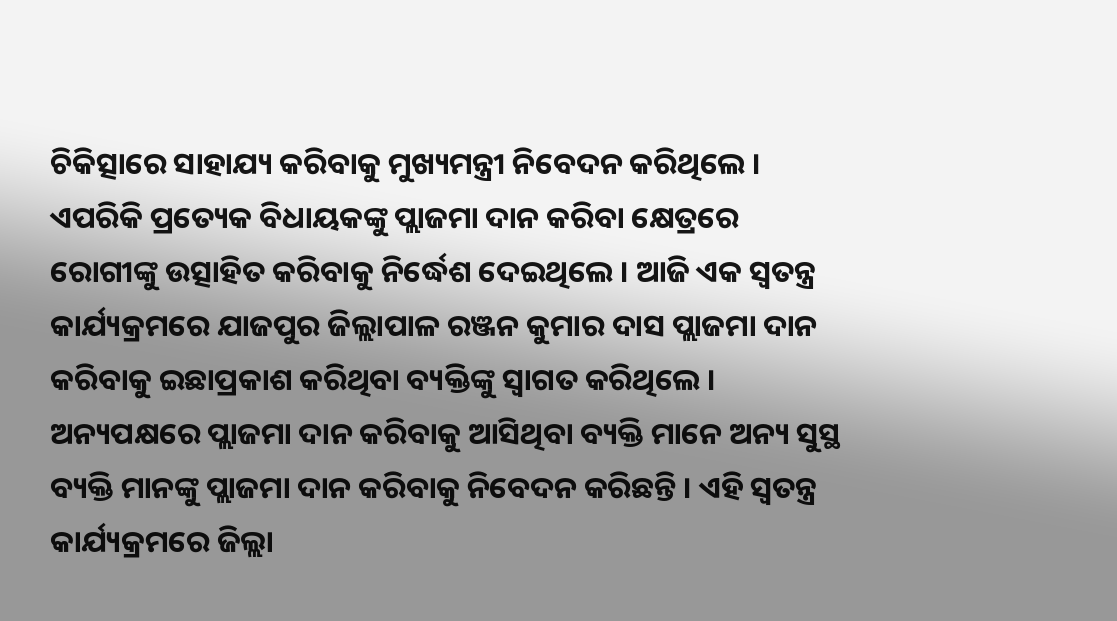ଚିକିତ୍ସାରେ ସାହାଯ୍ୟ କରିବାକୁ ମୁଖ୍ୟମନ୍ତ୍ରୀ ନିବେଦନ କରିଥିଲେ । ଏପରିକି ପ୍ରତ୍ୟେକ ବିଧାୟକଙ୍କୁ ପ୍ଲାଜମା ଦାନ କରିବା କ୍ଷେତ୍ରରେ ରୋଗୀଙ୍କୁ ଉତ୍ସାହିତ କରିବାକୁ ନିର୍ଦ୍ଧେଶ ଦେଇଥିଲେ । ଆଜି ଏକ ସ୍ବତନ୍ତ୍ର କାର୍ଯ୍ୟକ୍ରମରେ ଯାଜପୁର ଜିଲ୍ଲାପାଳ ରଞ୍ଜନ କୁମାର ଦାସ ପ୍ଲାଜମା ଦାନ କରିବାକୁ ଇଛାପ୍ରକାଶ କରିଥିବା ବ୍ୟକ୍ତିଙ୍କୁ ସ୍ବାଗତ କରିଥିଲେ । ଅନ୍ୟପକ୍ଷରେ ପ୍ଲାଜମା ଦାନ କରିବାକୁ ଆସିଥିବା ବ୍ୟକ୍ତି ମାନେ ଅନ୍ୟ ସୁସ୍ଥ ବ୍ୟକ୍ତି ମାନଙ୍କୁ ପ୍ଲାଜମା ଦାନ କରିବାକୁ ନିବେଦନ କରିଛନ୍ତି । ଏହି ସ୍ବତନ୍ତ୍ର କାର୍ଯ୍ୟକ୍ରମରେ ଜିଲ୍ଲା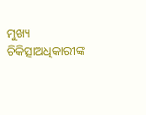ମୁଖ୍ୟ ଚିକିତ୍ସାଅଧିକାରୀଙ୍କ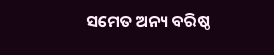ସମେତ ଅନ୍ୟ ବରିଷ୍ଠ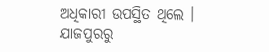ଅଧିକାରୀ ଉପସ୍ଥିତ ଥିଲେ ।
ଯାଜପୁରରୁ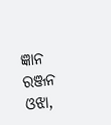ଜ୍ଞାନ ରଞ୍ଜନ ଓଝା,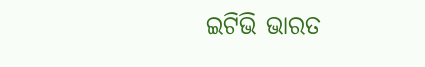ଇଟିଭି ଭାରତ